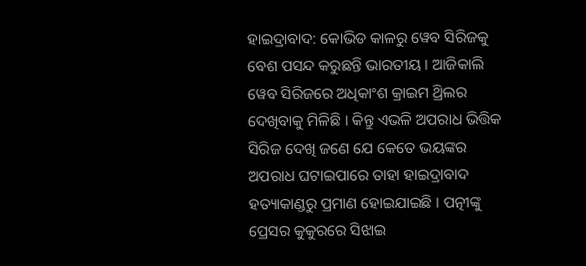ହାଇଦ୍ରାବାଦ: କୋଭିଡ କାଳରୁ ୱେବ ସିରିଜକୁ ବେଶ ପସନ୍ଦ କରୁଛନ୍ତି ଭାରତୀୟ । ଆଜିକାଲି ୱେବ ସିରିଜରେ ଅଧିକାଂଶ କ୍ରାଇମ ଥ୍ରିଲର ଦେଖିବାକୁ ମିଳିଛି । କିନ୍ତୁ ଏଭଳି ଅପରାଧ ଭିତ୍ତିକ ସିରିଜ ଦେଖି ଜଣେ ଯେ କେତେ ଭୟଙ୍କର ଅପରାଧ ଘଟାଇପାରେ ତାହା ହାଇଦ୍ରାବାଦ ହତ୍ୟାକାଣ୍ଡରୁ ପ୍ରମାଣ ହୋଇଯାଇଛି । ପତ୍ନୀଙ୍କୁ ପ୍ରେସର କୁକୁରରେ ସିଝାଇ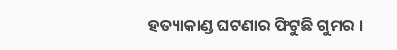ହତ୍ୟାକାଣ୍ଡ ଘଟଣାର ଫିଟୁଛି ଗୁମର ।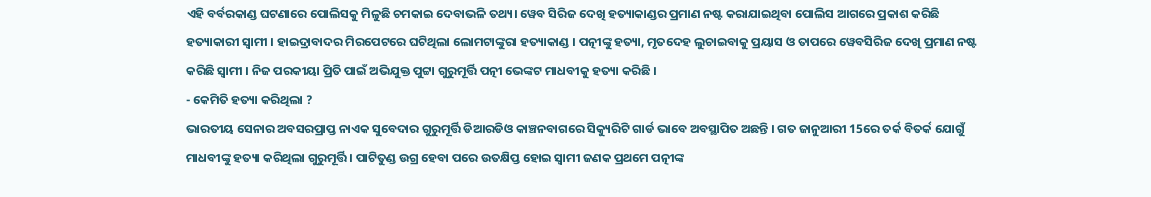ଏହି ବର୍ବରକାଣ୍ଡ ଘଟଣାରେ ପୋଲିସକୁ ମିଳୁଛି ଚମକାଇ ଦେବାଭଳି ତଥ୍ୟ। ୱେବ ସିରିଜ ଦେଖି ହତ୍ୟାକାଣ୍ଡର ପ୍ରମାଣ ନଷ୍ଟ କରାଯାଇଥିବା ପୋଲିସ ଆଗରେ ପ୍ରକାଶ କରିଛି ହତ୍ୟାକାରୀ ସ୍ବାମୀ । ହାଇଦ୍ରାବାଦର ମିରପେଟରେ ଘଟିଥିଲା ଲୋମଟାଙ୍କୁରା ହତ୍ୟାକାଣ୍ଡ । ପତ୍ନୀଙ୍କୁ ହତ୍ୟା, ମୃତଦେହ ଲୁଚାଇବାକୁ ପ୍ରୟାସ ଓ ତାପରେ ୱେବସିରିଜ ଦେଖି ପ୍ରମାଣ ନଷ୍ଟ କରିଛି ସ୍ବାମୀ । ନିଜ ପରକୀୟା ପ୍ରିତି ପାଇଁ ଅଭିଯୁକ୍ତ ପୁଟ୍ଟା ଗୁରୁମୂର୍ତ୍ତି ପତ୍ନୀ ଭେଙ୍କଟ ମାଧବୀକୁ ହତ୍ୟା କରିଛି ।
- କେମିତି ହତ୍ୟା କରିଥିଲା ?
ଭାରତୀୟ ସେନାର ଅବସରପ୍ରାପ୍ତ ନାଏକ ସୁବେଦାର ଗୁରୁମୂର୍ତ୍ତି ଡିଆରଡିଓ କାଞ୍ଚନବାଗରେ ସିକ୍ୟୁରିଟି ଗାର୍ଡ ଭାବେ ଅବସ୍ଥାପିତ ଅଛନ୍ତି । ଗତ ଜାନୁଆରୀ 15ରେ ତର୍କ ବିତର୍କ ଯୋଗୁଁ ମାଧବୀଙ୍କୁ ହତ୍ୟା କରିଥିଲା ଗୁରୁମୂର୍ତ୍ତି । ପାଟିତୁଣ୍ଡ ଉଗ୍ର ହେବା ପରେ ଉତକ୍ଷିପ୍ତ ହୋଇ ସ୍ବାମୀ ଜଣକ ପ୍ରଥମେ ପତ୍ନୀଙ୍କ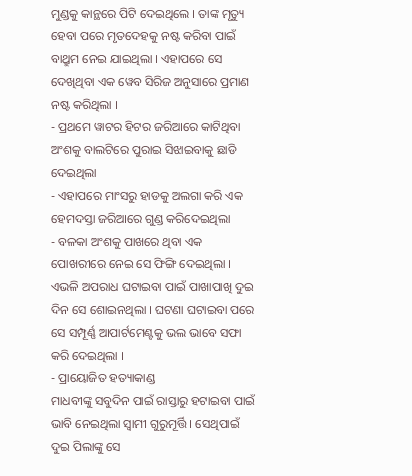ମୁଣ୍ଡକୁ କାନ୍ଥରେ ପିଟି ଦେଇଥିଲେ । ତାଙ୍କ ମୃତ୍ୟୁ ହେବା ପରେ ମୃତଦେହକୁ ନଷ୍ଟ କରିବା ପାଇଁ ବାଥ୍ରୁମ ନେଇ ଯାଇଥିଲା । ଏହାପରେ ସେ ଦେଖିଥିବା ଏକ ୱେବ ସିରିଜ ଅନୁସାରେ ପ୍ରମାଣ ନଷ୍ଟ କରିଥିଲା ।
- ପ୍ରଥମେ ୱାଟର ହିଟର ଜରିଆରେ କାଟିଥିବା ଅଂଶକୁ ବାଲଟିରେ ପୁରାଇ ସିଝାଇବାକୁ ଛାଡି ଦେଇଥିଲା
- ଏହାପରେ ମାଂସରୁ ହାଡକୁ ଅଲଗା କରି ଏକ ହେମଦସ୍ତା ଜରିଆରେ ଗୁଣ୍ଡ କରିଦେଇଥିଲା
- ବଳକା ଅଂଶକୁ ପାଖରେ ଥିବା ଏକ ପୋଖରୀରେ ନେଇ ସେ ଫିଙ୍ଗି ଦେଇଥିଲା ।
ଏଭଳି ଅପରାଧ ଘଟାଇବା ପାଇଁ ପାଖାପାଖି ଦୁଇ ଦିନ ସେ ଶୋଇନଥିଲା । ଘଟଣା ଘଟାଇବା ପରେ ସେ ସମ୍ପୂର୍ଣ୍ଣ ଆପାର୍ଟମେଣ୍ଟକୁ ଭଲ ଭାବେ ସଫା କରି ଦେଇଥିଲା ।
- ପ୍ରାୟୋଜିତ ହତ୍ୟାକାଣ୍ଡ
ମାଧବୀଙ୍କୁ ସବୁଦିନ ପାଇଁ ରାସ୍ତାରୁ ହଟାଇବା ପାଇଁ ଭାବି ନେଇଥିଲା ସ୍ବାମୀ ଗୁରୁମୂର୍ତ୍ତି । ସେଥିପାଇଁ ଦୁଇ ପିଲାଙ୍କୁ ସେ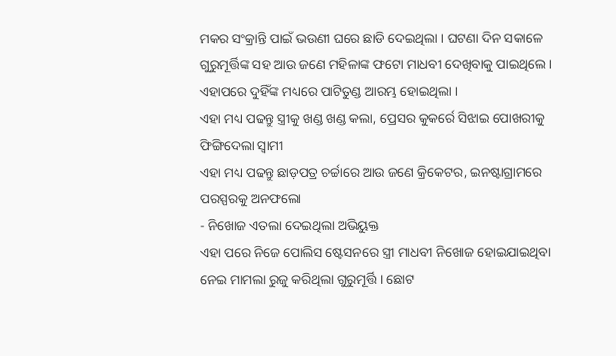ମକର ସଂକ୍ରାନ୍ତି ପାଇଁ ଭଉଣୀ ଘରେ ଛାଡି ଦେଇଥିଲା । ଘଟଣା ଦିନ ସକାଳେ ଗୁରୁମୂର୍ତ୍ତିଙ୍କ ସହ ଆଉ ଜଣେ ମହିଳାଙ୍କ ଫଟୋ ମାଧବୀ ଦେଖିବାକୁ ପାଇଥିଲେ । ଏହାପରେ ଦୁହିଁଙ୍କ ମଧ୍ୟରେ ପାଟିତୁଣ୍ଡ ଆରମ୍ଭ ହୋଇଥିଲା ।
ଏହା ମଧ୍ୟ ପଢନ୍ତୁ ସ୍ତ୍ରୀକୁ ଖଣ୍ଡ ଖଣ୍ଡ କଲା, ପ୍ରେସର କୁକର୍ରେ ସିଝାଇ ପୋଖରୀକୁ ଫିଙ୍ଗିଦେଲା ସ୍ବାମୀ
ଏହା ମଧ୍ୟ ପଢନ୍ତୁ ଛାଡ଼ପତ୍ର ଚର୍ଚ୍ଚାରେ ଆଉ ଜଣେ କ୍ରିକେଟର, ଇନଷ୍ଟାଗ୍ରାମରେ ପରସ୍ପରକୁ ଅନଫଲୋ
- ନିଖୋଜ ଏତଲା ଦେଇଥିଲା ଅଭିୟୁକ୍ତ
ଏହା ପରେ ନିଜେ ପୋଲିସ ଷ୍ଟେସନରେ ସ୍ତ୍ରୀ ମାଧବୀ ନିଖୋଜ ହୋଇଯାଇଥିବା ନେଇ ମାମଲା ରୁଜୁ କରିଥିଲା ଗୁରୁମୂର୍ତ୍ତି । ଛୋଟ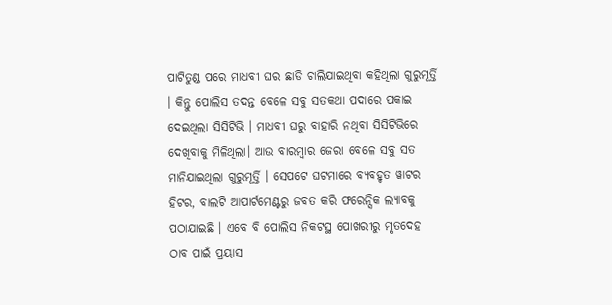ପାଟିତୁଣ୍ଡ ପରେ ମାଧବୀ ଘର ଛାଡି ଚାଲିଯାଇଥିବା କହିଥିଲା ଗୁରୁମୂର୍ତ୍ତି । କିନ୍ତୁ ପୋଲିସ ତଦନ୍ତ ବେଳେ ସବୁ ସତକଥା ପଦାରେ ପକାଇ ଦେଇଥିଲା ସିସିଟିଭି । ମାଧବୀ ଘରୁ ବାହାରି ନଥିବା ସିସିଟିଭିରେ ଦେଖିବାକୁ ମିଳିଥିଲା। ଆଉ ବାରମ୍ବାର ଜେରା ବେଳେ ସବୁ ସତ ମାନିଯାଇଥିଲା ଗୁରୁମୂର୍ତ୍ତି । ସେପଟେ ଘଟମାରେ ବ୍ୟବହୃତ ୱାଟର ହିଟର, ବାଲଟି ଆପାର୍ଟମେଣ୍ଟରୁ ଜବତ କରି ଫରେନ୍ସିକ ଲ୍ୟାବକୁ ପଠାଯାଇଛି । ଏବେ ବି ପୋଲିସ ନିକଟସ୍ଥ ପୋଖରୀରୁ ମୃତଦେହ ଠାବ ପାଇଁ ପ୍ରୟାସ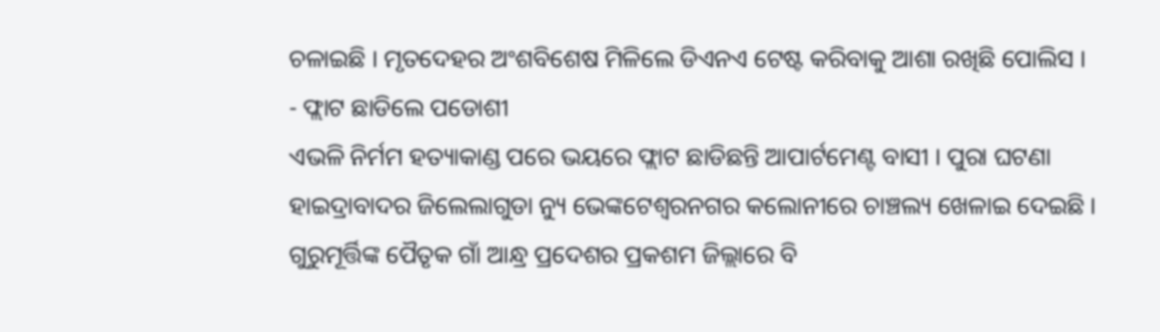ଚଳାଇଛି । ମୃତଦେହର ଅଂଶବିଶେଷ ମିଳିଲେ ଡିଏନଏ ଟେଷ୍ଟ କରିବାକୁ ଆଶା ରଖିଛି ପୋଲିସ ।
- ଫ୍ଲାଟ ଛାଡିଲେ ପଡୋଶୀ
ଏଭଳି ନିର୍ମମ ହତ୍ୟାକାଣ୍ଡ ପରେ ଭୟରେ ଫ୍ଲାଟ ଛାଡିଛନ୍ତି ଆପାର୍ଟମେଣ୍ଟ ବାସୀ । ପୁରା ଘଟଣା ହାଇଦ୍ରାବାଦର ଜିଲେଲାଗୁଡା ନ୍ୟୁ ଭେଙ୍କଟେଶ୍ବରନଗର କଲୋନୀରେ ଚାଞ୍ଚଲ୍ୟ ଖେଳାଇ ଦେଇଛି । ଗୁରୁମୂର୍ତ୍ତିଙ୍କ ପୈତୃକ ଗାଁ ଆନ୍ଧ୍ର ପ୍ରଦେଶର ପ୍ରକଶମ ଜିଲ୍ଲାରେ ବି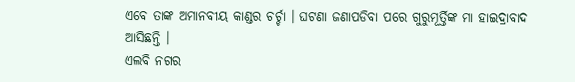ଏବେ ତାଙ୍କ ଅମାନବୀୟ କାଣ୍ଡର ଚର୍ଚ୍ଚା । ଘଟଣା ଜଣାପଡିବା ପରେ ଗୁରୁମୂର୍ତ୍ତିଙ୍କ ମା ହାଇଦ୍ରାବାଦ ଆସିଛନ୍ତି ।
ଏଲବି ନଗର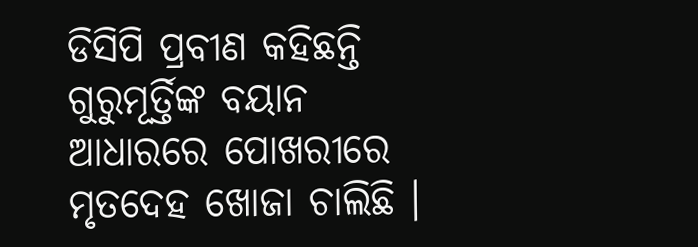ଡିସିପି ପ୍ରବୀଣ କହିଛନ୍ତି ଗୁରୁମୂର୍ତ୍ତିଙ୍କ ବୟାନ ଆଧାରରେ ପୋଖରୀରେ ମୃତଦେହ ଖୋଜା ଚାଲିଛି ।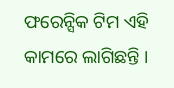ଫରେନ୍ସିକ ଟିମ ଏହି କାମରେ ଲାଗିଛନ୍ତି ।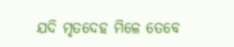ଯଦି ମୃତଦେହ ମିଳେ ତେବେ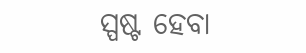ସ୍ପଷ୍ଟ ହେବା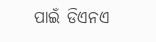ପାଇଁ ଡିଏନଏ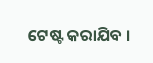ଟେଷ୍ଟ କରାଯିବ ।